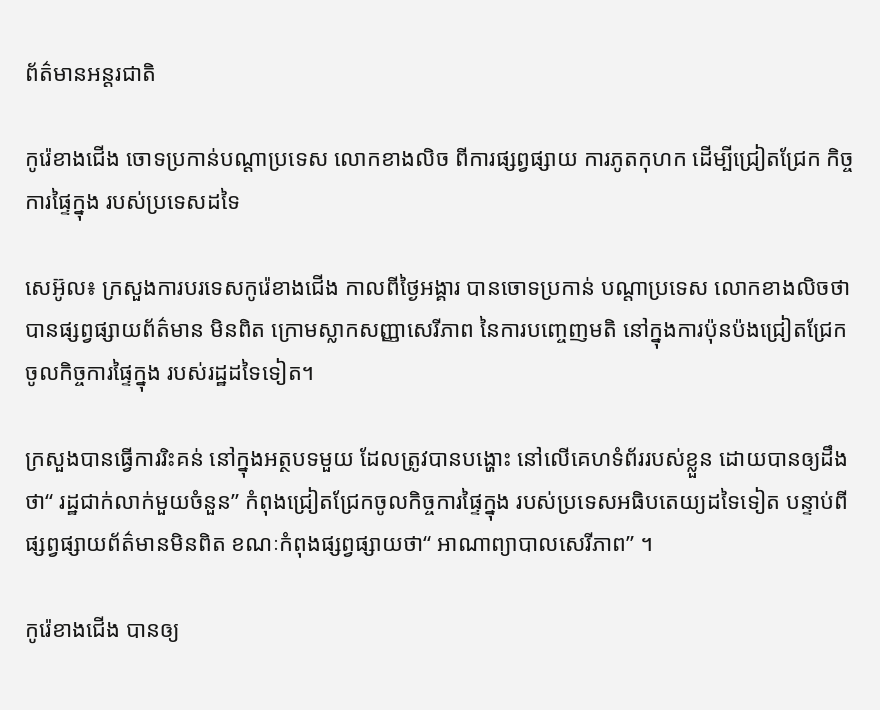ព័ត៌មានអន្តរជាតិ

កូរ៉េខាងជើង ចោទប្រកាន់បណ្តាប្រទេស លោកខាងលិច ពីការផ្សព្វផ្សាយ ការភូតកុហក ដើម្បីជ្រៀតជ្រែក កិច្ចការផ្ទៃក្នុង របស់ប្រទេសដទៃ

សេអ៊ូល៖ ក្រសួងការបរទេសកូរ៉េខាងជើង កាលពីថ្ងៃអង្គារ បានចោទប្រកាន់ បណ្តាប្រទេស លោកខាងលិចថា បានផ្សព្វផ្សាយព័ត៌មាន មិនពិត ក្រោមស្លាកសញ្ញាសេរីភាព នៃការបញ្ចេញមតិ នៅក្នុងការប៉ុនប៉ងជ្រៀតជ្រែក ចូលកិច្ចការផ្ទៃក្នុង របស់រដ្ឋដទៃទៀត។

ក្រសួងបានធ្វើការរិះគន់ នៅក្នុងអត្ថបទមួយ ដែលត្រូវបានបង្ហោះ នៅលើគេហទំព័ររបស់ខ្លួន ដោយបានឲ្យដឹងថា“ រដ្ឋជាក់លាក់មួយចំនួន” កំពុងជ្រៀតជ្រែកចូលកិច្ចការផ្ទៃក្នុង របស់ប្រទេសអធិបតេយ្យដទៃទៀត បន្ទាប់ពីផ្សព្វផ្សាយព័ត៌មានមិនពិត ខណៈកំពុងផ្សព្វផ្សាយថា“ អាណាព្យាបាលសេរីភាព” ។

កូរ៉េខាងជើង បានឲ្យ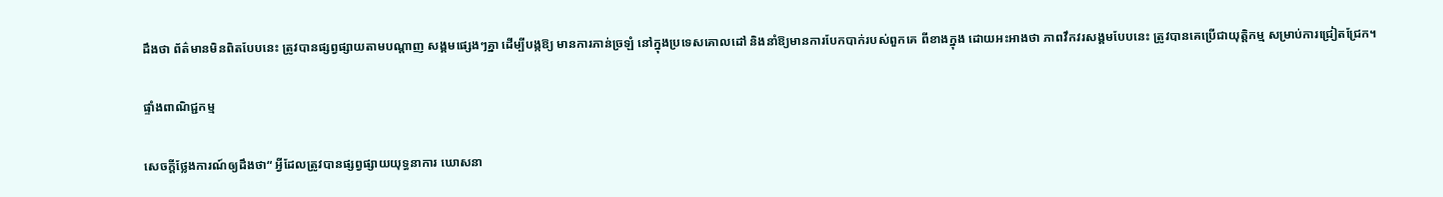ដឹងថា ព័ត៌មានមិនពិតបែបនេះ ត្រូវបានផ្សព្វផ្សាយតាមបណ្តាញ សង្គមផ្សេងៗគ្នា ដើម្បីបង្កឱ្យ មានការភាន់ច្រឡំ នៅក្នុងប្រទេសគោលដៅ និងនាំឱ្យមានការបែកបាក់របស់ពួកគេ ពីខាងក្នុង ដោយអះអាងថា ភាពវឹកវរសង្គមបែបនេះ ត្រូវបានគេប្រើជាយុត្តិកម្ម សម្រាប់ការជ្រៀតជ្រែក។

ផ្ទាំងពាណិជ្ជកម្ម

សេចក្តីថ្លែងការណ៍ឲ្យដឹងថា“ អ្វីដែលត្រូវបានផ្សព្វផ្សាយយុទ្ធនាការ ឃោសនា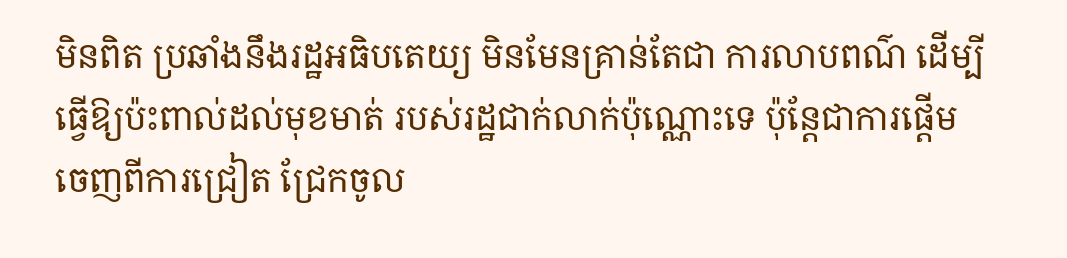មិនពិត ប្រឆាំងនឹងរដ្ឋអធិបតេយ្យ មិនមែនគ្រាន់តែជា ការលាបពណ៌ ដើម្បីធ្វើឱ្យប៉ះពាល់ដល់មុខមាត់ របស់រដ្ឋជាក់លាក់ប៉ុណ្ណោះទេ ប៉ុន្តែជាការផ្តើមចេញពីការជ្រៀត ជ្រែកចូល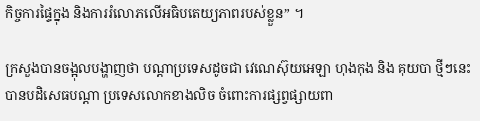កិច្ចការផ្ទៃក្នុង និងការរំលោភលើអធិបតេយ្យភាពរបស់ខ្លួន” ។

ក្រសួងបានចង្អុលបង្ហាញថា បណ្តាប្រទេសដូចជា វេណេស៊ុយអេឡា ហុងកុង និង គុយបា ថ្មីៗនេះបានបដិសេធបណ្តា ប្រទេសលោកខាងលិច ចំពោះការផ្សព្វផ្សាយពា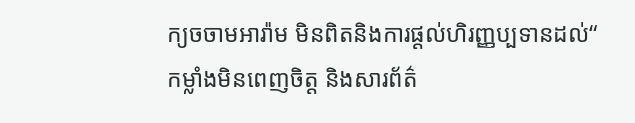ក្យចចាមអារ៉ាម មិនពិតនិងការផ្តល់ហិរញ្ញប្បទានដល់“ កម្លាំងមិនពេញចិត្ត និងសារព័ត៌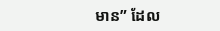មាន” ដែល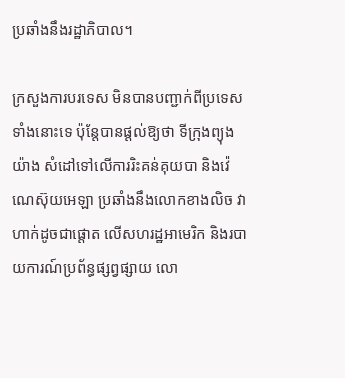ប្រឆាំងនឹងរដ្ឋាភិបាល។

ក្រសួងការបរទេស មិនបានបញ្ជាក់ពីប្រទេសទាំងនោះទេ ប៉ុន្តែបានផ្តល់ឱ្យថា ទីក្រុងព្យុងយ៉ាង សំដៅទៅលើការរិះគន់គុយបា និងវ៉េណេស៊ុយអេឡា ប្រឆាំងនឹងលោកខាងលិច វាហាក់ដូចជាផ្តោត លើសហរដ្ឋអាមេរិក និងរបាយការណ៍ប្រព័ន្ធផ្សព្វផ្សាយ លោ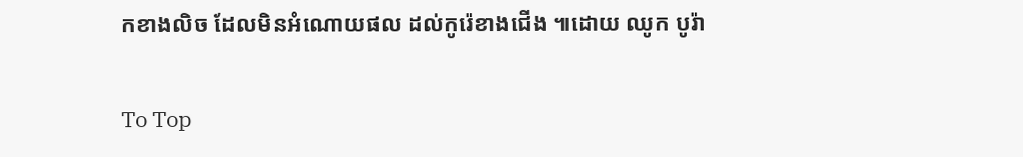កខាងលិច ដែលមិនអំណោយផល ដល់កូរ៉េខាងជើង ៕ដោយ ឈូក បូរ៉ា

To Top